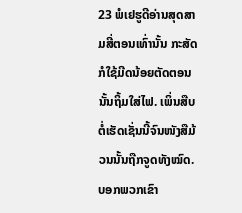23 ພໍເຢຮູດີອ່ານສຸດສາມສີ່ຕອນເທົ່ານັ້ນ ກະສັດກໍໃຊ້ມີດນ້ອຍຕັດຕອນນັ້ນຖິ້ມໃສ່ໄຟ. ເພິ່ນສືບຕໍ່ເຮັດເຊັ່ນນີ້ຈົນໜັງສືມ້ວນນັ້ນຖືກຈູດທັງໝົດ.
ບອກພວກເຂົາ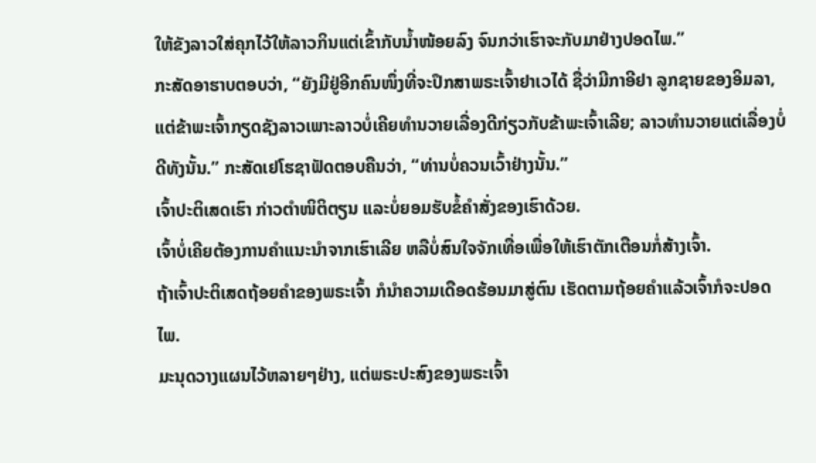ໃຫ້ຂັງລາວໃສ່ຄຸກໄວ້ໃຫ້ລາວກິນແຕ່ເຂົ້າກັບນໍ້າໜ້ອຍລົງ ຈົນກວ່າເຮົາຈະກັບມາຢ່າງປອດໄພ.”
ກະສັດອາຮາບຕອບວ່າ, “ຍັງມີຢູ່ອີກຄົນໜຶ່ງທີ່ຈະປຶກສາພຣະເຈົ້າຢາເວໄດ້ ຊື່ວ່າມີກາອີຢາ ລູກຊາຍຂອງອິມລາ, ແຕ່ຂ້າພະເຈົ້າກຽດຊັງລາວເພາະລາວບໍ່ເຄີຍທຳນວາຍເລື່ອງດີກ່ຽວກັບຂ້າພະເຈົ້າເລີຍ; ລາວທຳນວາຍແຕ່ເລື່ອງບໍ່ດີທັງນັ້ນ.” ກະສັດເຢໂຮຊາຟັດຕອບຄືນວ່າ, “ທ່ານບໍ່ຄວນເວົ້າຢ່າງນັ້ນ.”
ເຈົ້າປະຕິເສດເຮົາ ກ່າວຕຳໜິຕິຕຽນ ແລະບໍ່ຍອມຮັບຂໍ້ຄຳສັ່ງຂອງເຮົາດ້ວຍ.
ເຈົ້າບໍ່ເຄີຍຕ້ອງການຄຳແນະນຳຈາກເຮົາເລີຍ ຫລືບໍ່ສົນໃຈຈັກເທື່ອເພື່ອໃຫ້ເຮົາຕັກເຕືອນກໍ່ສ້າງເຈົ້າ.
ຖ້າເຈົ້າປະຕິເສດຖ້ອຍຄຳຂອງພຣະເຈົ້າ ກໍນຳຄວາມເດືອດຮ້ອນມາສູ່ຕົນ ເຮັດຕາມຖ້ອຍຄຳແລ້ວເຈົ້າກໍຈະປອດໄພ.
ມະນຸດວາງແຜນໄວ້ຫລາຍໆຢ່າງ, ແຕ່ພຣະປະສົງຂອງພຣະເຈົ້າ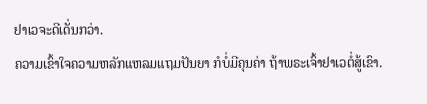ຢາເວຈະດີເດັ່ນກວ່າ.
ຄວາມເຂົ້າໃຈຄວາມຫລັກແຫລມແຖມປັນຍາ ກໍບໍ່ມີຄຸນຄ່າ ຖ້າພຣະເຈົ້າຢາເວຕໍ່ສູ້ເຂົາ.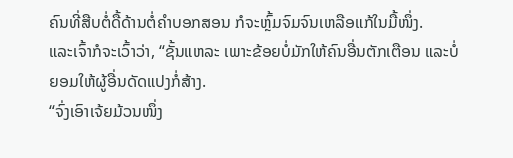ຄົນທີ່ສືບຕໍ່ດື້ດ້ານຕໍ່ຄຳບອກສອນ ກໍຈະຫຼົ້ມຈົມຈົນເຫລືອແກ້ໃນມື້ໜຶ່ງ.
ແລະເຈົ້າກໍຈະເວົ້າວ່າ, “ຊັ້ນແຫລະ ເພາະຂ້ອຍບໍ່ມັກໃຫ້ຄົນອື່ນຕັກເຕືອນ ແລະບໍ່ຍອມໃຫ້ຜູ້ອື່ນດັດແປງກໍ່ສ້າງ.
“ຈົ່ງເອົາເຈ້ຍມ້ວນໜຶ່ງ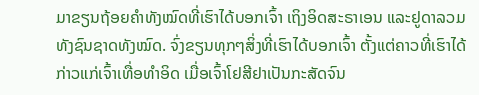ມາຂຽນຖ້ອຍຄຳທັງໝົດທີ່ເຮົາໄດ້ບອກເຈົ້າ ເຖິງອິດສະຣາເອນ ແລະຢູດາລວມທັງຊົນຊາດທັງໝົດ. ຈົ່ງຂຽນທຸກໆສິ່ງທີ່ເຮົາໄດ້ບອກເຈົ້າ ຕັ້ງແຕ່ຄາວທີ່ເຮົາໄດ້ກ່າວແກ່ເຈົ້າເທື່ອທຳອິດ ເມື່ອເຈົ້າໂຢສີຢາເປັນກະສັດຈົນ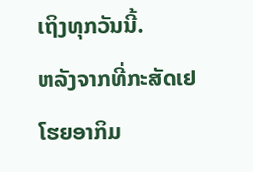ເຖິງທຸກວັນນີ້.
ຫລັງຈາກທີ່ກະສັດເຢໂຮຍອາກິມ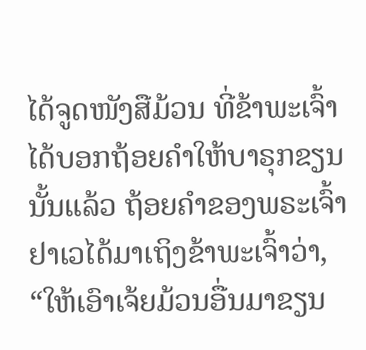ໄດ້ຈູດໜັງສືມ້ວນ ທີ່ຂ້າພະເຈົ້າໄດ້ບອກຖ້ອຍຄຳໃຫ້ບາຣຸກຂຽນນັ້ນແລ້ວ ຖ້ອຍຄຳຂອງພຣະເຈົ້າຢາເວໄດ້ມາເຖິງຂ້າພະເຈົ້າວ່າ,
“ໃຫ້ເອົາເຈ້ຍມ້ວນອື່ນມາຂຽນ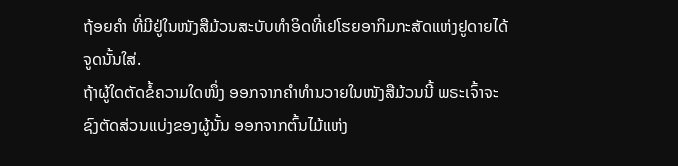ຖ້ອຍຄຳ ທີ່ມີຢູ່ໃນໜັງສືມ້ວນສະບັບທຳອິດທີ່ເຢໂຮຍອາກິມກະສັດແຫ່ງຢູດາຍໄດ້ຈູດນັ້ນໃສ່.
ຖ້າຜູ້ໃດຕັດຂໍ້ຄວາມໃດໜຶ່ງ ອອກຈາກຄຳທຳນວາຍໃນໜັງສືມ້ວນນີ້ ພຣະເຈົ້າຈະຊົງຕັດສ່ວນແບ່ງຂອງຜູ້ນັ້ນ ອອກຈາກຕົ້ນໄມ້ແຫ່ງ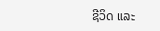ຊີວິດ ແລະ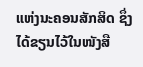ແຫ່ງນະຄອນສັກສິດ ຊຶ່ງໄດ້ຂຽນໄວ້ໃນໜັງສື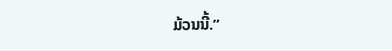ມ້ວນນີ້.”